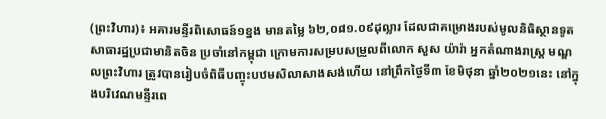(ព្រះវិហារ)៖ អគារមន្ទីរពិសោធន៍១ខ្នង មានតម្លៃ ៦២,០៨១.០៩ដុល្លារ ដែលជាគម្រោងរបស់មូលនិធិស្ថានទូតសាធារដ្ឋប្រជាមានិតចិន ប្រចាំនៅកម្ពុជា ក្រោមការសម្របសម្រួលពីលោក សួស យ៉ារ៉ា អ្នកតំណាងរាស្ត្រ មណ្ឌលព្រះវិហារ ត្រូវបានរៀបចំពិធីបញ្ចុះបឋមសិលាសាងសង់ហើយ នៅព្រឹកថ្ងៃទី៣ ខែមិថុនា ឆ្នាំ២០២១នេះ នៅក្នុងបរិវេណមន្ទីរពេ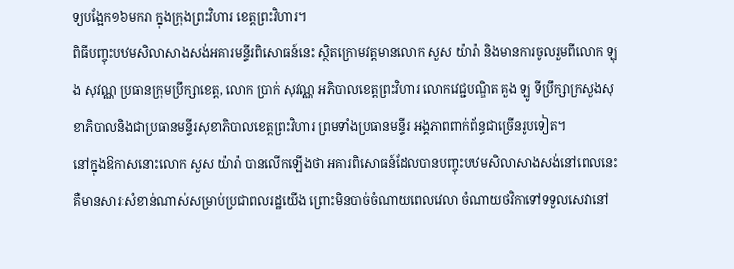ទ្យបង្អែក១៦មករា ក្នុងក្រុងព្រះវិហារ ខេត្តព្រះវិហារ។
ពិធីបញ្ចុះបឋមសិលាសាងសង់អគារមន្ទីរពិសោធន៍នេះ ស្ថិតក្រោមវត្តមានលោក សួស យ៉ារ៉ា និងមានការចូលរួមពីលោក ឡុង សុវណ្ណ ប្រធានក្រុមប្រឹក្សាខេត្ត, លោក ប្រាក់ សុវណ្ណ អភិបាលខេត្តព្រះវិហារ លោកវេជ្ជបណ្ឌិត គួង ឡូ ទីប្រឹក្សាក្រសួងសុខាភិបាលនិងជាប្រធានមន្ទីរសុខាភិបាលខេត្តព្រះវិហារ ព្រមទាំងប្រធានមន្ទីរ អង្គភាពពាក់ព័ន្ធជាច្រើនរូបទៀត។
នៅក្នុងឱកាសនោះលោក សួស យ៉ារ៉ា បានលើកឡើងថា អគារពិសោធន៍ដែលបានបញ្ចុះបឋមសិលាសាងសង់នៅពេលនេះ គឺមានសារៈសំខាន់ណាស់សម្រាប់ប្រជាពលរដ្ឋយើង ព្រោះមិនបាច់ចំណាយពេលវេលា ចំណាយថវិកាទៅទទួលសេវានៅ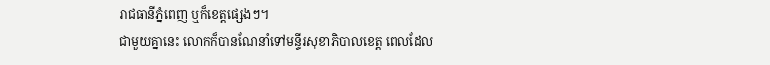រាជធានីភ្នំពេញ ឬក៏ខេត្តផ្សេងៗ។
ជាមួយគ្នានេះ លោកក៏បានណែនាំទៅមន្ទីរសុខាភិបាលខេត្ត ពេលដែល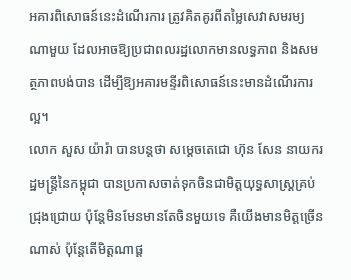អគារពិសោធន៍នេះដំណើរការ ត្រូវគិតគូរពីតម្លៃសេវាសមរម្យណាមួយ ដែលអាចឱ្យប្រជាពលរដ្ឋលោកមានលទ្ធភាព និងសមត្ថភាពបង់បាន ដើម្បីឱ្យអគារមន្ទីរពិសោធន៍នេះមានដំណើរការល្អ។
លោក សួស យ៉ារ៉ា បានបន្តថា សម្តេចតេជោ ហ៊ុន សែន នាយករដ្ឋមន្ត្រីនៃកម្ពុជា បានប្រកាសចាត់ទុកចិនជាមិត្តយុទ្ធសាស្ត្រគ្រប់ជ្រុងជ្រោយ ប៉ុន្តែមិនមែនមានតែចិនមួយទេ គឺយើងមានមិត្តច្រើនណាស់ ប៉ុន្តែតើមិត្តណាផ្ត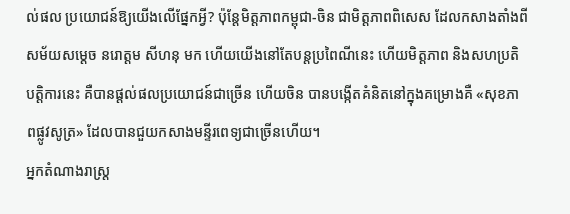ល់ផល ប្រយោជន៍ឱ្យយើងលើផ្នែកអ្វី? ប៉ុន្តែមិត្តភាពកម្ពុជា-ចិន ជាមិត្តភាពពិសេស ដែលកសាងតាំងពីសម័យសម្តេច នរោត្តម សីហនុ មក ហើយយើងនៅតែបន្តប្រពៃណីនេះ ហើយមិត្តភាព និងសហប្រតិបត្តិការនេះ គឺបានផ្តល់ផលប្រយោជន៍ជាច្រើន ហើយចិន បានបង្កើតគំនិតនៅក្នុងគម្រោងគឺ «សុខភាពផ្លូវសូត្រ» ដែលបានជួយកសាងមន្ទីរពេទ្យជាច្រើនហើយ។
អ្នកតំណាងរាស្ត្រ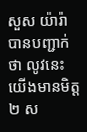សួស យ៉ារ៉ា បានបញ្ជាក់ថា លូវនេះយើងមានមិត្ត២ ស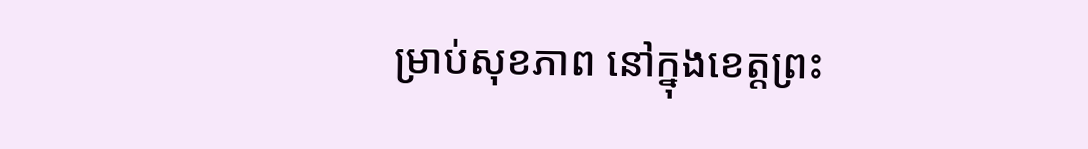ម្រាប់សុខភាព នៅក្នុងខេត្តព្រះ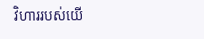វិហាររបស់យើ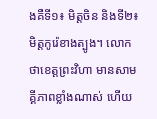ងគឺទី១៖ មិត្តចិន និងទី២៖ មិត្តកូរ៉េខាងត្បូង។ លោកថាខេត្តព្រះវិហា មានសាមគ្គីភាពខ្លាំងណាស់ ហើយ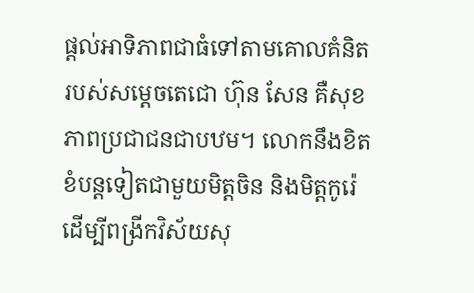ផ្តល់អាទិភាពជាធំទៅតាមគោលគំនិតរបស់សម្តេចតេជោ ហ៊ុន សែន គឺសុខភាពប្រជាជនជាបឋម។ លោកនឹងខិតខំបន្តទៀតជាមួយមិត្តចិន និងមិត្តកូរ៉េ ដើម្បីពង្រីកវិស័យសុ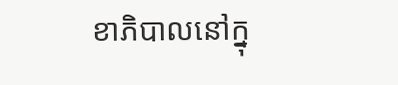ខាភិបាលនៅក្នុ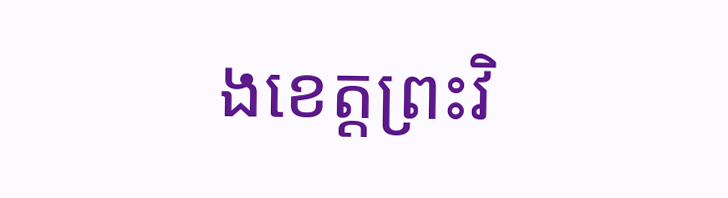ងខេត្តព្រះវិ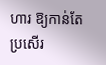ហារ ឱ្យកាន់តែប្រសើរ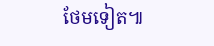ថែមទៀត៕